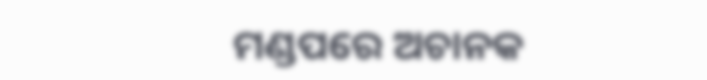ମଣ୍ଡପରେ ଅଚାନକ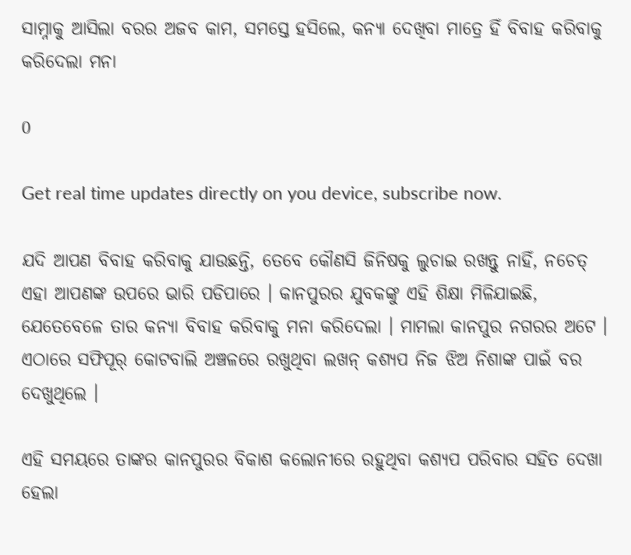ସାମ୍ନାକୁ ଆସିଲା ବରର ଅଜବ କାମ, ସମସ୍ତେ ହସିଲେ, କନ୍ୟା ଦେଖିବା ମାତ୍ରେ ହିଁ ବିବାହ କରିବାକୁ କରିଦେଲା ମନା

0

Get real time updates directly on you device, subscribe now.

ଯଦି ଆପଣ ବିବାହ କରିବାକୁ ଯାଉଛନ୍ତି, ତେବେ କୌଣସି ଜିନିଷକୁ ଲୁଚାଇ ରଖନ୍ତୁ ନାହିଁ, ନଚେତ୍ ଏହା ଆପଣଙ୍କ ଉପରେ ଭାରି ପଡିପାରେ । କାନପୁରର ଯୁବକଙ୍କୁ ଏହି ଶିକ୍ଷା ମିଳିଯାଇଛି, ଯେତେବେଳେ ତାର କନ୍ୟା ବିବାହ କରିବାକୁ ମନା କରିଦେଲା । ମାମଲା କାନପୁର ନଗରର ଅଟେ । ଏଠାରେ ସଫିପୂର୍ କୋଟବାଲି ଅଞ୍ଚଳରେ ରଖୁଥିବା ଲଖନ୍ କଶ୍ୟପ ନିଜ ଝିଅ ନିଶାଙ୍କ ପାଇଁ ବର ଦେଖୁଥିଲେ ।

ଏହି ସମୟରେ ତାଙ୍କର କାନପୁରର ବିକାଶ କଲୋନୀରେ ରହୁଥିବା କଶ୍ୟପ ପରିବାର ସହିତ ଦେଖା ହେଲା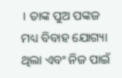। ତାଙ୍କ ପୁଅ ପଙ୍କଜ ମଧ୍ୟ ବିବାହ ଯୋଗ୍ୟା ଥିଲା ଏବଂ ନିଜ ପାଇଁ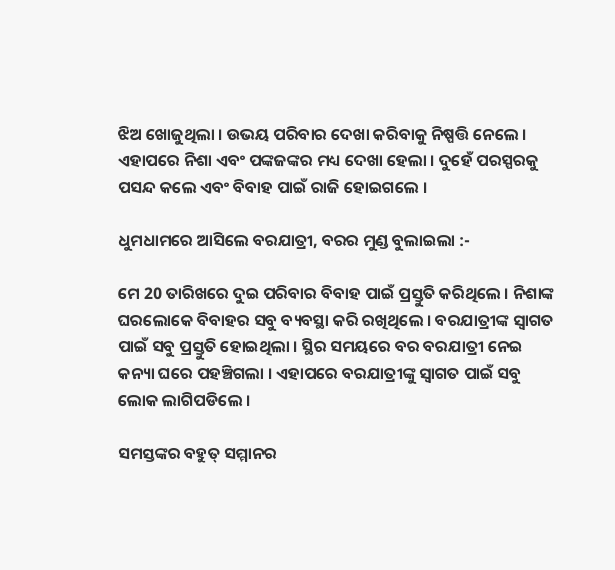ଝିଅ ଖୋଜୁଥିଲା । ଉଭୟ ପରିବାର ଦେଖା କରିବାକୁ ନିଷ୍ପତ୍ତି ନେଲେ । ଏହାପରେ ନିଶା ଏବଂ ପଙ୍କଜଙ୍କର ମଧ୍ୟ ଦେଖା ହେଲା । ଦୁହେଁ ପରସ୍ପରକୁ ପସନ୍ଦ କଲେ ଏବଂ ବିବାହ ପାଇଁ ରାଜି ହୋଇଗଲେ ।

ଧୁମଧାମରେ ଆସିଲେ ବରଯାତ୍ରୀ, ବରର ମୁଣ୍ଡ ବୁଲାଇଲା :-

ମେ 20 ତାରିଖରେ ଦୁଇ ପରିବାର ବିବାହ ପାଇଁ ପ୍ରସ୍ତୁତି କରିଥିଲେ । ନିଶାଙ୍କ ଘରଲୋକେ ବିବାହର ସବୁ ବ୍ୟବସ୍ଥା କରି ରଖିଥିଲେ । ବରଯାତ୍ରୀଙ୍କ ସ୍ବାଗତ ପାଇଁ ସବୁ ପ୍ରସ୍ତୁତି ହୋଇଥିଲା । ସ୍ଥିର ସମୟରେ ବର ବରଯାତ୍ରୀ ନେଇ କନ୍ୟା ଘରେ ପହଞ୍ଚିଗଲା । ଏହାପରେ ବରଯାତ୍ରୀଙ୍କୁ ସ୍ଵାଗତ ପାଇଁ ସବୁ ଲୋକ ଲାଗିପଡିଲେ ।

ସମସ୍ତଙ୍କର ବହୁତ୍ ସମ୍ମାନର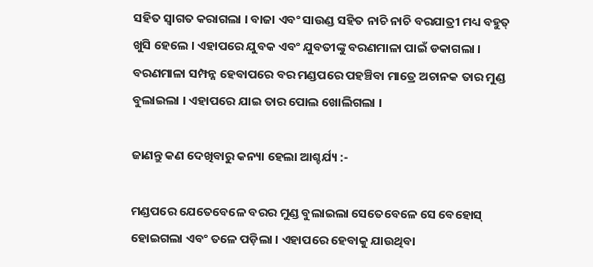ସହିତ ସ୍ବାଗତ କରାଗଲା । ବାଜା ଏବଂ ସାଉଣ୍ଡ ସହିତ ନାଚି ନାଚି ବରଯାତ୍ରୀ ମଧ୍ୟ ବହୁତ୍ ଖୁସି ହେଲେ । ଏହାପରେ ଯୁବକ ଏବଂ ଯୁବତୀଙ୍କୁ ବରଣମାଳା ପାଇଁ ଡକାଗଲା । ବରଣମାଳା ସମ୍ପନ୍ନ ହେବାପରେ ବର ମଣ୍ଡପରେ ପହଞ୍ଚିବା ମାତ୍ରେ ଅଚାନକ ତାର ମୁଣ୍ଡ ବୁଲାଇଲା । ଏହାପରେ ଯାଇ ତାର ପୋଲ ଖୋଲିଗଲା ।

ଜାଣନ୍ତୁ କଣ ଦେଖିବାରୁ କନ୍ୟା ହେଲା ଆଶ୍ଚର୍ଯ୍ୟ :-

ମଣ୍ଡପରେ ଯେତେବେଳେ ବରର ମୁଣ୍ଡ ବୁଲାଇଲା ସେତେବେଳେ ସେ ବେହୋସ୍ ହୋଇଗଲା ଏବଂ ତଳେ ପଡ଼ିଲା । ଏହାପରେ ହେବାକୁ ଯାଉଥିବା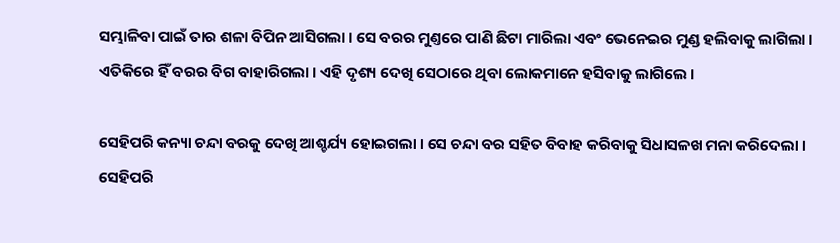ସମ୍ଭାଳିବା ପାଇଁ ତାର ଶଳା ବିପିନ ଆସିଗଲା । ସେ ବରର ମୁଣ୍ତରେ ପାଣି ଛିଟା ମାରିଲା ଏବଂ ଭେନେଇର ମୁଣ୍ଡ ହଲିବାକୁ ଲାଗିଲା । ଏତିକିରେ ହିଁ ବରର ବିଗ ବାହାରିଗଲା । ଏହି ଦୃଶ୍ୟ ଦେଖି ସେଠାରେ ଥିବା ଲୋକମାନେ ହସିବାକୁ ଲାଗିଲେ ।

ସେହିପରି କନ୍ୟା ଚନ୍ଦା ବରକୁ ଦେଖି ଆଶ୍ଚର୍ଯ୍ୟ ହୋଇଗଲା । ସେ ଚନ୍ଦା ବର ସହିତ ବିବାହ କରିବାକୁ ସିଧାସଳଖ ମନା କରିଦେଲା । ସେହିପରି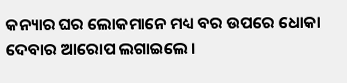କନ୍ୟାର ଘର ଲୋକମାନେ ମଧ୍ୟ ବର ଉପରେ ଧୋକା ଦେବାର ଆରୋପ ଲଗାଇଲେ ।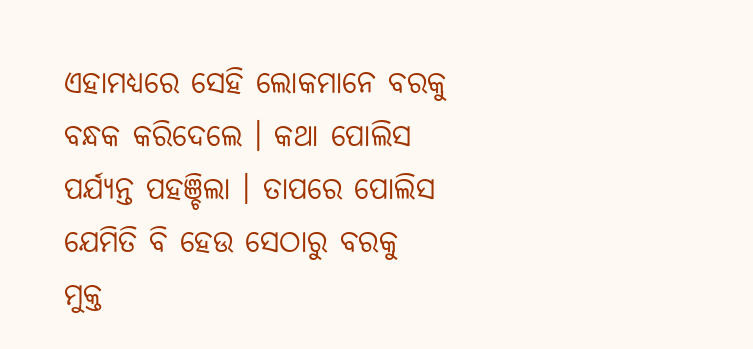ଏହାମଧ୍ୟରେ ସେହି ଲୋକମାନେ ବରକୁ ବନ୍ଧକ କରିଦେଲେ । କଥା ପୋଲିସ ପର୍ଯ୍ୟନ୍ତ ପହଞ୍ଚିଲା । ତାପରେ ପୋଲିସ ଯେମିତି ବି ହେଉ ସେଠାରୁ ବରକୁ ମୁକ୍ତ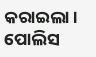କରାଇଲା । ପୋଲିସ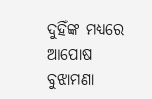ଦୁହିଁଙ୍କ ମଧ୍ୟରେ ଆପୋଷ ବୁଝାମଣା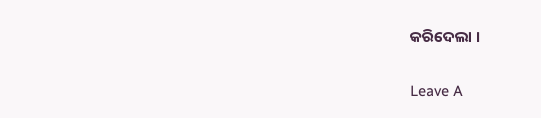କରିଦେଲା ।

Leave A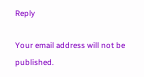Reply

Your email address will not be published.